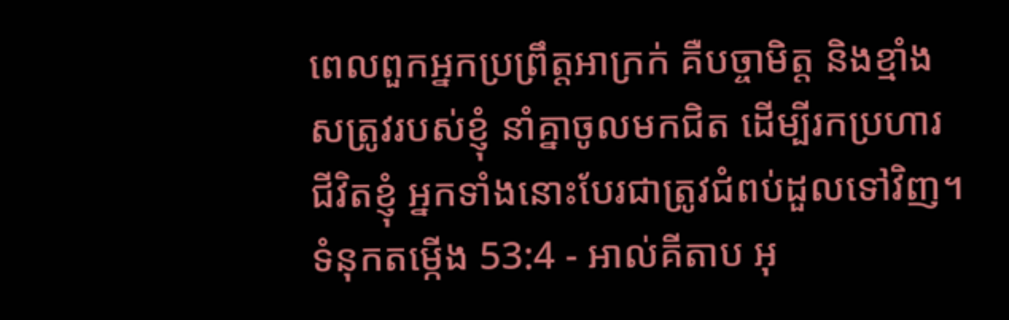ពេលពួកអ្នកប្រព្រឹត្តអាក្រក់ គឺបច្ចាមិត្ត និងខ្មាំងសត្រូវរបស់ខ្ញុំ នាំគ្នាចូលមកជិត ដើម្បីរកប្រហារជីវិតខ្ញុំ អ្នកទាំងនោះបែរជាត្រូវជំពប់ដួលទៅវិញ។
ទំនុកតម្កើង 53:4 - អាល់គីតាប អុ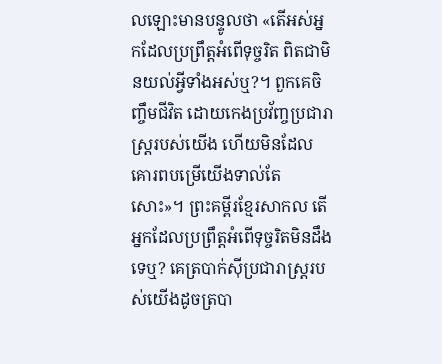លឡោះមានបន្ទូលថា «តើអស់អ្នកដែលប្រព្រឹត្តអំពើទុច្ចរិត ពិតជាមិនយល់អ្វីទាំងអស់ឬ?។ ពួកគេចិញ្ចឹមជីវិត ដោយកេងប្រវ័ញ្ចប្រជារាស្ដ្ររបស់យើង ហើយមិនដែលគោរពបម្រើយើងទាល់តែសោះ»។ ព្រះគម្ពីរខ្មែរសាកល តើអ្នកដែលប្រព្រឹត្តអំពើទុច្ចរិតមិនដឹងទេឬ? គេត្របាក់ស៊ីប្រជារាស្ត្ររបស់យើងដូចត្របា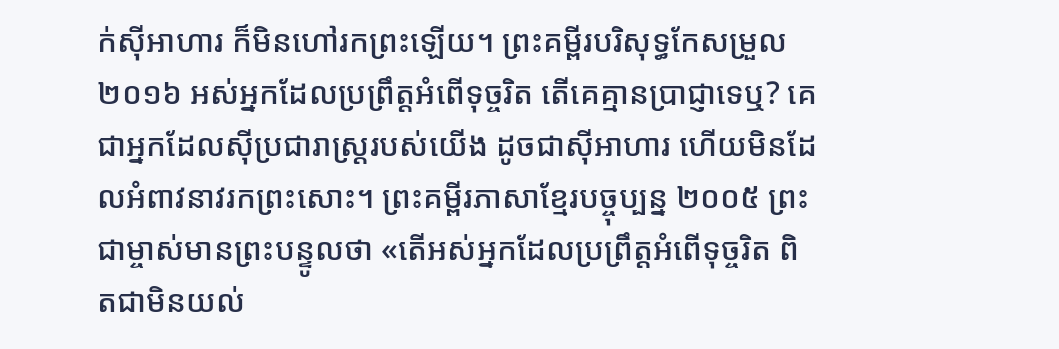ក់ស៊ីអាហារ ក៏មិនហៅរកព្រះឡើយ។ ព្រះគម្ពីរបរិសុទ្ធកែសម្រួល ២០១៦ អស់អ្នកដែលប្រព្រឹត្តអំពើទុច្ចរិត តើគេគ្មានប្រាជ្ញាទេឬ? គេជាអ្នកដែលស៊ីប្រជារាស្ត្ររបស់យើង ដូចជាស៊ីអាហារ ហើយមិនដែលអំពាវនាវរកព្រះសោះ។ ព្រះគម្ពីរភាសាខ្មែរបច្ចុប្បន្ន ២០០៥ ព្រះជាម្ចាស់មានព្រះបន្ទូលថា «តើអស់អ្នកដែលប្រព្រឹត្តអំពើទុច្ចរិត ពិតជាមិនយល់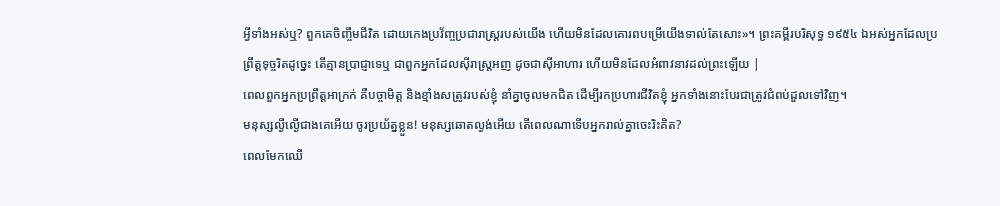អ្វីទាំងអស់ឬ? ពួកគេចិញ្ចឹមជីវិត ដោយកេងប្រវ័ញ្ចប្រជារាស្ដ្ររបស់យើង ហើយមិនដែលគោរពបម្រើយើងទាល់តែសោះ»។ ព្រះគម្ពីរបរិសុទ្ធ ១៩៥៤ ឯអស់អ្នកដែលប្រព្រឹត្តទុច្ចរិតដូច្នេះ តើគ្មានប្រាជ្ញាទេឬ ជាពួកអ្នកដែលស៊ីរាស្ត្រអញ ដូចជាស៊ីអាហារ ហើយមិនដែលអំពាវនាវដល់ព្រះឡើយ |
ពេលពួកអ្នកប្រព្រឹត្តអាក្រក់ គឺបច្ចាមិត្ត និងខ្មាំងសត្រូវរបស់ខ្ញុំ នាំគ្នាចូលមកជិត ដើម្បីរកប្រហារជីវិតខ្ញុំ អ្នកទាំងនោះបែរជាត្រូវជំពប់ដួលទៅវិញ។
មនុស្សល្ងីល្ងើជាងគេអើយ ចូរប្រយ័ត្នខ្លួន! មនុស្សឆោតល្ងង់អើយ តើពេលណាទើបអ្នករាល់គ្នាចេះរិះគិត?
ពេលមែកឈើ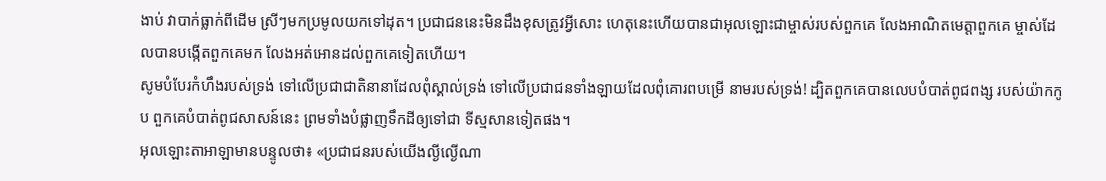ងាប់ វាបាក់ធ្លាក់ពីដើម ស្រីៗមកប្រមូលយកទៅដុត។ ប្រជាជននេះមិនដឹងខុសត្រូវអ្វីសោះ ហេតុនេះហើយបានជាអុលឡោះជាម្ចាស់របស់ពួកគេ លែងអាណិតមេត្តាពួកគេ ម្ចាស់ដែលបានបង្កើតពួកគេមក លែងអត់អោនដល់ពួកគេទៀតហើយ។
សូមបំបែរកំហឹងរបស់ទ្រង់ ទៅលើប្រជាជាតិនានាដែលពុំស្គាល់ទ្រង់ ទៅលើប្រជាជនទាំងឡាយដែលពុំគោរពបម្រើ នាមរបស់ទ្រង់! ដ្បិតពួកគេបានលេបបំបាត់ពូជពង្ស របស់យ៉ាកកូប ពួកគេបំបាត់ពូជសាសន៍នេះ ព្រមទាំងបំផ្លាញទឹកដីឲ្យទៅជា ទីស្មសានទៀតផង។
អុលឡោះតាអាឡាមានបន្ទូលថា៖ «ប្រជាជនរបស់យើងល្ងីល្ងើណា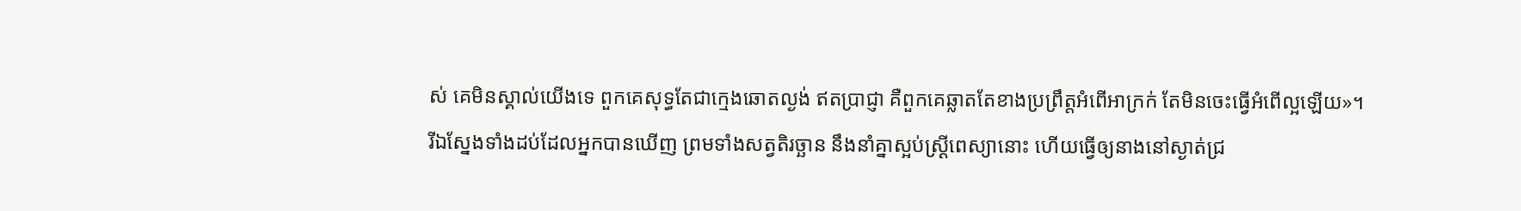ស់ គេមិនស្គាល់យើងទេ ពួកគេសុទ្ធតែជាក្មេងឆោតល្ងង់ ឥតប្រាជ្ញា គឺពួកគេឆ្លាតតែខាងប្រព្រឹត្តអំពើអាក្រក់ តែមិនចេះធ្វើអំពើល្អឡើយ»។
រីឯស្នែងទាំងដប់ដែលអ្នកបានឃើញ ព្រមទាំងសត្វតិរច្ឆាន នឹងនាំគ្នាស្អប់ស្ដ្រីពេស្យានោះ ហើយធ្វើឲ្យនាងនៅស្ងាត់ជ្រ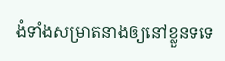ងំទាំងសម្រាតនាងឲ្យនៅខ្លួនទទេ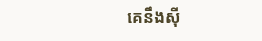គេនឹងស៊ី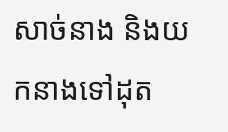សាច់នាង និងយកនាងទៅដុត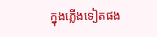ក្នុងភ្លើងទៀតផង